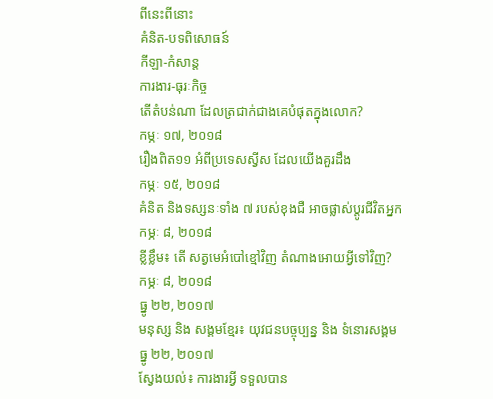ពីនេះពីនោះ
គំនិត-បទពិសោធន៍
កីឡា-កំសាន្ត
ការងារ-ធុរៈកិច្ច
តើតំបន់ណា ដែលត្រជាក់ជាងគេបំផុតក្នុងលោក?
កម្ភៈ ១៧, ២០១៨
រឿងពិត១១ អំពីប្រទេសស្វីស ដែលយើងគួរដឹង
កម្ភៈ ១៥, ២០១៨
គំនិត និងទស្សនៈទាំង ៧ របស់ខុងជឺ អាចផ្លាស់ប្តូរជីវិតអ្នក
កម្ភៈ ៨, ២០១៨
ខ្លីខ្លឹម៖ តើ សត្វមេអំបៅខ្មៅវិញ តំណាងអោយអ្វីទៅវិញ?
កម្ភៈ ៨, ២០១៨
ធ្នូ ២២, ២០១៧
មនុស្ស និង សង្គមខ្មែរ៖ យុវជនបច្ចុប្បន្ន និង ទំនោរសង្គម
ធ្នូ ២២, ២០១៧
ស្វែងយល់៖ ការងារអ្វី ទទួលបាន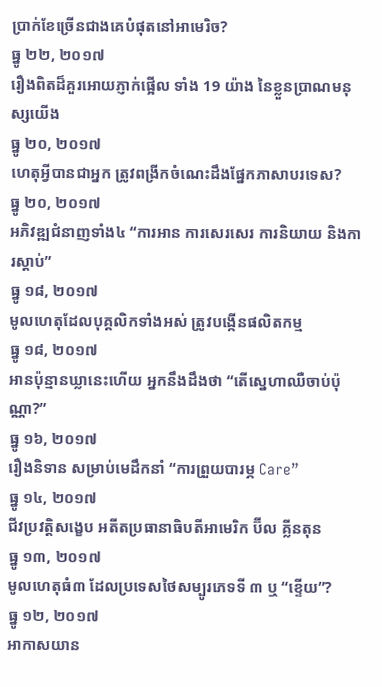ប្រាក់ខែច្រើនជាងគេបំផុតនៅអាមេរិច?
ធ្នូ ២២, ២០១៧
រឿងពិតដ៏គួរអោយភ្ញាក់ផ្អើល ទាំង 19 យ៉ាង នៃខ្លួនប្រាណមនុស្សយើង
ធ្នូ ២០, ២០១៧
ហេតុអ្វីបានជាអ្នក ត្រូវពង្រីកចំណេះដឹងផ្នែកភាសាបរទេស?
ធ្នូ ២០, ២០១៧
អភិវឌ្ឍជំនាញទាំង៤ “ការអាន ការសេរសេរ ការនិយាយ និងការស្តាប់”
ធ្នូ ១៨, ២០១៧
មូលហេតុដែលបុគ្គលិកទាំងអស់ ត្រូវបង្កើនផលិតកម្ម
ធ្នូ ១៨, ២០១៧
អានប៉ុន្មានឃ្លានេះហើយ អ្នកនឹងដឹងថា “តើស្នេហាឈឺចាប់ប៉ុណ្ណា?”
ធ្នូ ១៦, ២០១៧
រឿងនិទាន សម្រាប់មេដឹកនាំ “ការព្រួយបារម្ភ Care”
ធ្នូ ១៤, ២០១៧
ជីវប្រវត្តិសង្ខេប អតីតប្រធានាធិបតីអាមេរិក ប៊ីល គ្លីនតុន
ធ្នូ ១៣, ២០១៧
មូលហេតុធំ៣ ដែលប្រទេសថៃសម្បូរភេទទី ៣ ឬ “ខ្ទើយ”?
ធ្នូ ១២, ២០១៧
អាកាសយាន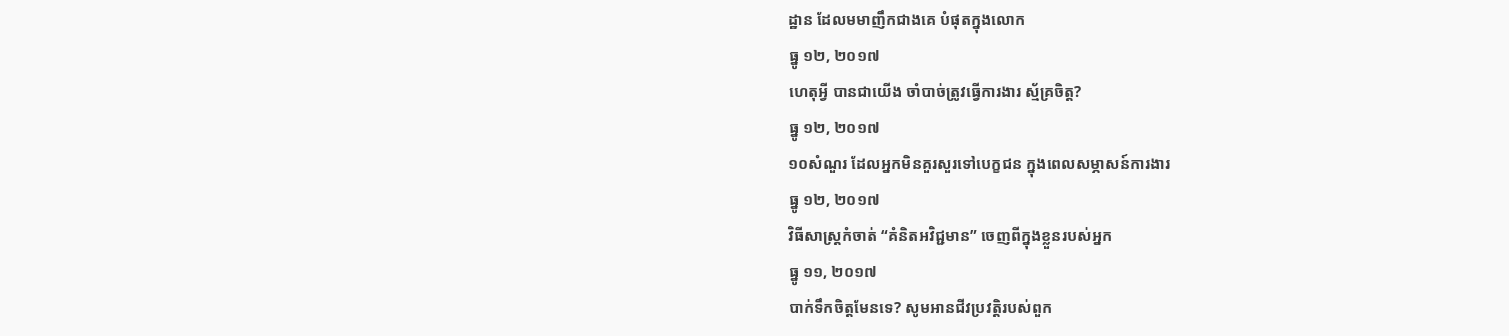ដ្ឋាន ដែលមមាញឹកជាងគេ បំផុតក្នុងលោក
ធ្នូ ១២, ២០១៧
ហេតុអ្វី បានជាយើង ចាំបាច់ត្រូវធ្វើការងារ ស្ម័គ្រចិត្ត?
ធ្នូ ១២, ២០១៧
១០សំណួរ ដែលអ្នកមិនគួរសួរទៅបេក្ខជន ក្នុងពេលសម្ភាសន៍ការងារ
ធ្នូ ១២, ២០១៧
វិធីសាស្រ្តកំចាត់ “គំនិតអវិជ្ជមាន” ចេញពីក្នុងខ្លួនរបស់អ្នក
ធ្នូ ១១, ២០១៧
បាក់ទឹកចិត្តមែនទេ? សូមអានជីវប្រវត្តិរបស់ពួក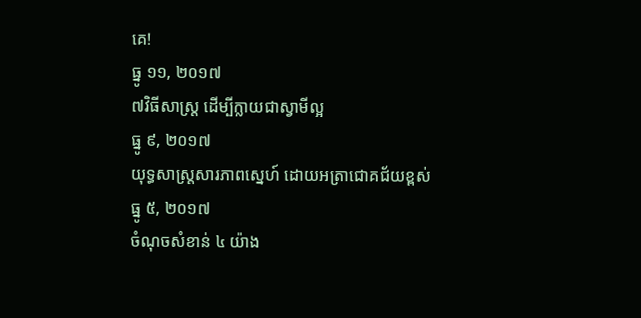គេ!
ធ្នូ ១១, ២០១៧
៧វិធីសាស្រ្ត ដើម្បីក្លាយជាស្វាមីល្អ
ធ្នូ ៩, ២០១៧
យុទ្ធសាស្រ្តសារភាពស្នេហ៍ ដោយអត្រាជោគជ័យខ្ពស់
ធ្នូ ៥, ២០១៧
ចំណុចសំខាន់ ៤ យ៉ាង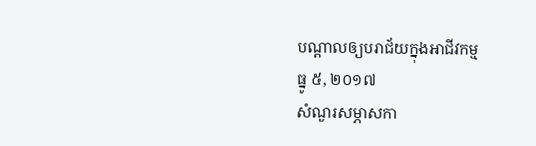បណ្តាលឲ្យបរាជ័យក្នុងអាជីវកម្ម
ធ្នូ ៥, ២០១៧
សំណួរសម្ភាសកា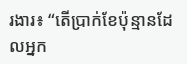រងារ៖ “តើប្រាក់ខែប៉ុន្មានដែលអ្នក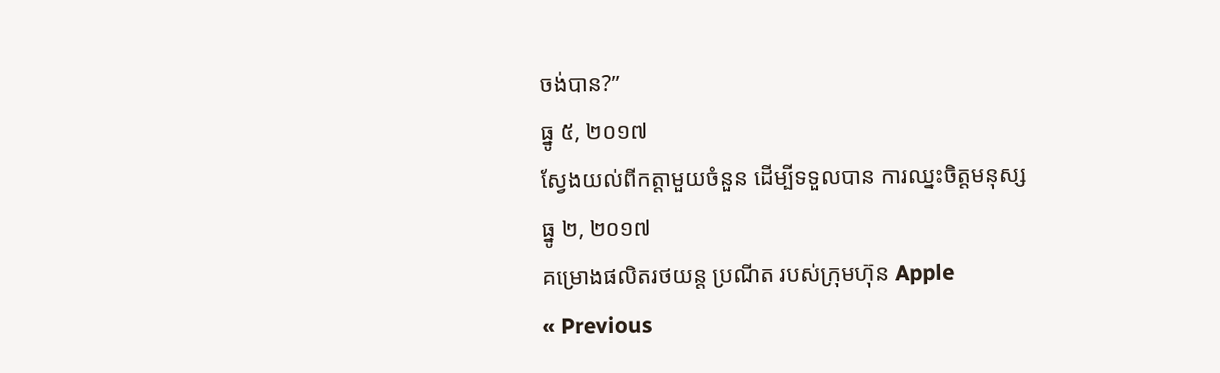ចង់បាន?”
ធ្នូ ៥, ២០១៧
ស្វែងយល់ពីកត្តាមួយចំនួន ដើម្បីទទួលបាន ការឈ្នះចិត្តមនុស្ស
ធ្នូ ២, ២០១៧
គម្រោងផលិតរថយន្ត ប្រណីត របស់ក្រុមហ៊ុន Apple
« Previous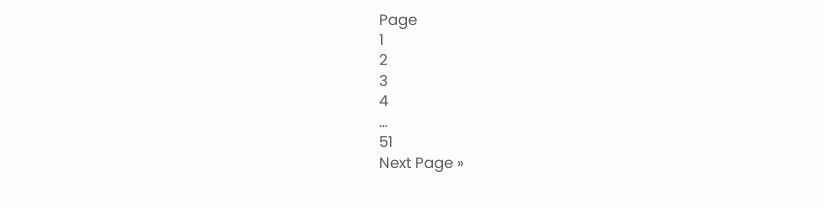Page
1
2
3
4
…
51
Next Page »